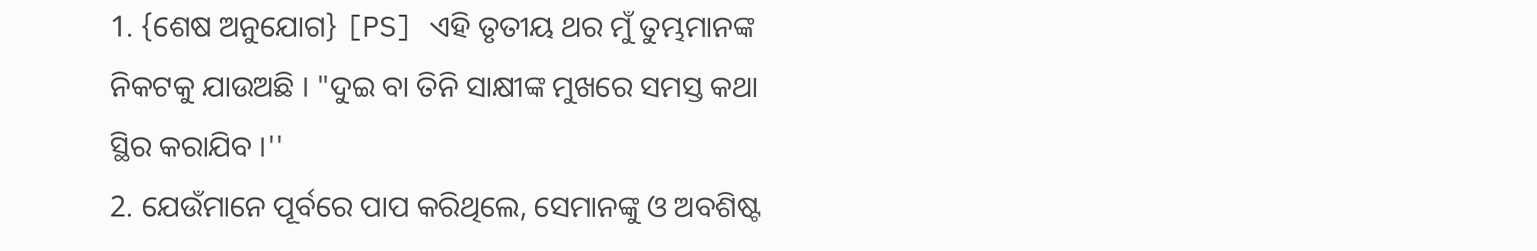1. {ଶେଷ ଅନୁଯୋଗ} [PS] ଏହି ତୃତୀୟ ଥର ମୁଁ ତୁମ୍ଭମାନଙ୍କ ନିକଟକୁ ଯାଉଅଛି । "ଦୁଇ ବା ତିନି ସାକ୍ଷୀଙ୍କ ମୁଖରେ ସମସ୍ତ କଥା ସ୍ଥିର କରାଯିବ ।''
2. ଯେଉଁମାନେ ପୂର୍ବରେ ପାପ କରିଥିଲେ, ସେମାନଙ୍କୁ ଓ ଅବଶିଷ୍ଟ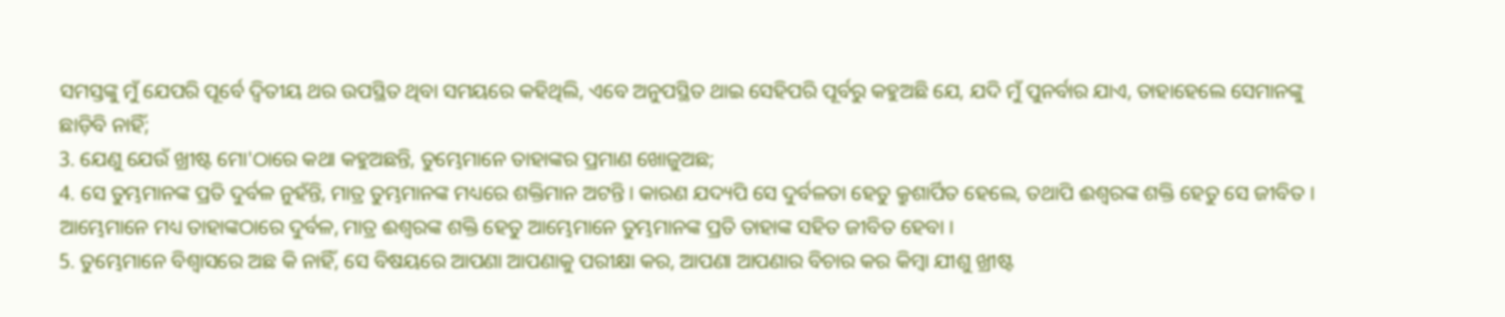ସମସ୍ତଙ୍କୁ ମୁଁ ଯେପରି ପୂର୍ବେ ଦ୍ୱିତୀୟ ଥର ଉପସ୍ଥିତ ଥିବା ସମୟରେ କହିଥିଲି, ଏବେ ଅନୁପସ୍ଥିତ ଥାଇ ସେହିପରି ପୂର୍ବରୁ କହୁଅଛି ଯେ, ଯଦି ମୁଁ ପୁନର୍ବାର ଯାଏ, ତାହାହେଲେ ସେମାନଙ୍କୁ ଛାଡ଼ିବି ନାହିଁ;
3. ଯେଣୁ ଯେଉଁ ଖ୍ରୀଷ୍ଟ ମୋ'ଠାରେ କଥା କହୁଅଛନ୍ତି, ତୁମ୍ଭେମାନେ ତାହାଙ୍କର ପ୍ରମାଣ ଖୋଜୁଅଛ;
4. ସେ ତୁମ୍ଭମାନଙ୍କ ପ୍ରତି ଦୁର୍ବଳ ନୁହଁନ୍ତି, ମାତ୍ର ତୁମ୍ଭମାନଙ୍କ ମଧ୍ୟରେ ଶକ୍ତିମାନ ଅଟନ୍ତି । କାରଣ ଯଦ୍ୟପି ସେ ଦୁର୍ବଳତା ହେତୁ କ୍ରୁଶାର୍ପିତ ହେଲେ, ତଥାପି ଈଶ୍ୱରଙ୍କ ଶକ୍ତି ହେତୁ ସେ ଜୀବିତ । ଆମ୍ଭେମାନେ ମଧ୍ୟ ତାହାଙ୍କଠାରେ ଦୁର୍ବଳ, ମାତ୍ର ଈଶ୍ୱରଙ୍କ ଶକ୍ତି ହେତୁ ଆମ୍ଭେମାନେ ତୁମ୍ଭମାନଙ୍କ ପ୍ରତି ତାହାଙ୍କ ସହିତ ଜୀବିତ ହେବା ।
5. ତୁମ୍ଭେମାନେ ବିଶ୍ୱାସରେ ଅଛ କି ନାହିଁ, ସେ ବିଷୟରେ ଆପଣା ଆପଣାକୁ ପରୀକ୍ଷା କର, ଆପଣା ଆପଣାର ବିଚାର କର କିମ୍ବା ଯୀଶୁ ଖ୍ରୀଷ୍ଟ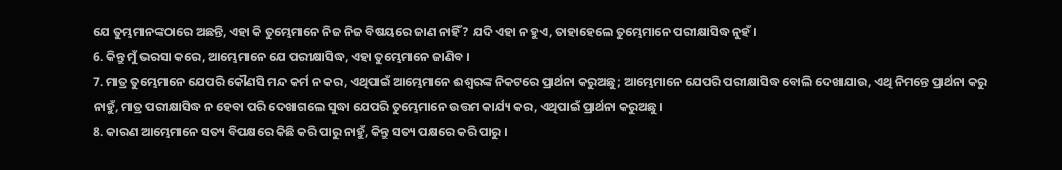ଯେ ତୁମ୍ଭମାନଙ୍କଠାରେ ଅଛନ୍ତି, ଏହା କି ତୁମ୍ଭେମାନେ ନିଜ ନିଜ ବିଷୟରେ ଜାଣ ନାହିଁ ? ଯଦି ଏହା ନ ହୁଏ, ତାହାହେଲେ ତୁମ୍ଭେମାନେ ପରୀକ୍ଷାସିଦ୍ଧ ନୁହଁ ।
6. କିନ୍ତୁ ମୁଁ ଭରସା କରେ, ଆମ୍ଭେମାନେ ଯେ ପରୀକ୍ଷାସିଦ୍ଧ, ଏହା ତୁମ୍ଭେମାନେ ଜାଣିବ ।
7. ମାତ୍ର ତୁମ୍ଭେମାନେ ଯେପରି କୌଣସି ମନ୍ଦ କର୍ମ ନ କର, ଏଥିପାଇଁ ଆମ୍ଭେମାନେ ଈଶ୍ୱରଙ୍କ ନିକଟରେ ପ୍ରାର୍ଥନା କରୁଅଛୁ; ଆମ୍ଭେମାନେ ଯେପରି ପରୀକ୍ଷାସିଦ୍ଧ ବୋଲି ଦେଖାଯାଉ, ଏଥି ନିମନ୍ତେ ପ୍ରାର୍ଥନା କରୁ ନାହୁଁ, ମାତ୍ର ପରୀକ୍ଷାସିଦ୍ଧ ନ ହେବା ପରି ଦେଖାଗଲେ ସୁଦ୍ଧା ଯେପରି ତୁମ୍ଭେମାନେ ଉତ୍ତମ କାର୍ଯ୍ୟ କର, ଏଥିପାଇଁ ପ୍ରାର୍ଥନା କରୁଅଛୁ ।
8. କାରଣ ଆମ୍ଭେମାନେ ସତ୍ୟ ବିପକ୍ଷରେ କିଛି କରି ପାରୁ ନାହୁଁ, କିନ୍ତୁ ସତ୍ୟ ପକ୍ଷରେ କରି ପାରୁ ।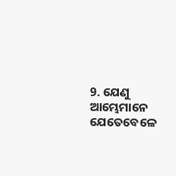9. ଯେଣୁ ଆମ୍ଭେମାନେ ଯେତେବେଳେ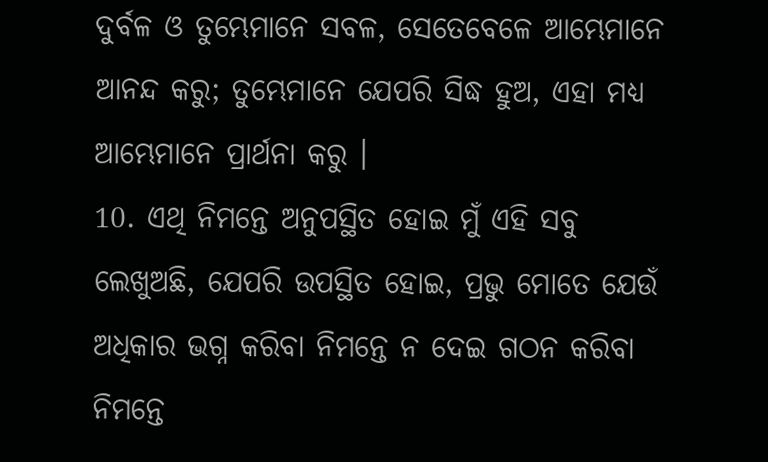ଦୁର୍ବଳ ଓ ତୁମ୍ଭେମାନେ ସବଳ, ସେତେବେଳେ ଆମ୍ଭେମାନେ ଆନନ୍ଦ କରୁ; ତୁମ୍ଭେମାନେ ଯେପରି ସିଦ୍ଧ ହୁଅ, ଏହା ମଧ୍ୟ ଆମ୍ଭେମାନେ ପ୍ରାର୍ଥନା କରୁ ।
10. ଏଥି ନିମନ୍ତେ ଅନୁପସ୍ଥିତ ହୋଇ ମୁଁ ଏହି ସବୁ ଲେଖୁଅଛି, ଯେପରି ଉପସ୍ଥିତ ହୋଇ, ପ୍ରଭୁ ମୋତେ ଯେଉଁ ଅଧିକାର ଭଗ୍ନ କରିବା ନିମନ୍ତେ ନ ଦେଇ ଗଠନ କରିବା ନିମନ୍ତେ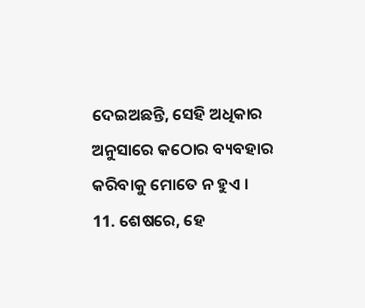ଦେଇଅଛନ୍ତି, ସେହି ଅଧିକାର ଅନୁସାରେ କଠୋର ବ୍ୟବହାର କରିବାକୁ ମୋତେ ନ ହୁଏ ।
11. ଶେଷରେ, ହେ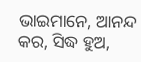ଭାଇମାନେ, ଆନନ୍ଦ କର, ସିଦ୍ଧ ହୁଅ,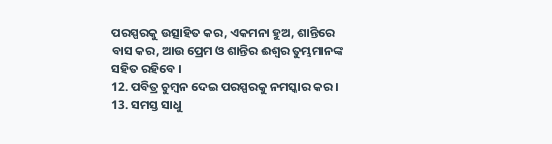ପରସ୍ପରକୁ ଉତ୍ସାହିତ କର, ଏକମନା ହୁଅ, ଶାନ୍ତିରେ ବାସ କର, ଆଉ ପ୍ରେମ ଓ ଶାନ୍ତିର ଈଶ୍ୱର ତୁମ୍ଭମାନଙ୍କ ସହିତ ରହିବେ ।
12. ପବିତ୍ର ଚୁମ୍ବନ ଦେଇ ପରସ୍ପରକୁ ନମସ୍କାର କର ।
13. ସମସ୍ତ ସାଧୁ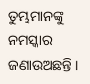ତୁମ୍ଭମାନଙ୍କୁ ନମସ୍କାର ଜଣାଉଅଛନ୍ତି ।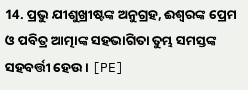14. ପ୍ରଭୁ ଯୀଶୁଖ୍ରୀଷ୍ଟଙ୍କ ଅନୁଗ୍ରହ, ଈଶ୍ୱରଙ୍କ ପ୍ରେମ ଓ ପବିତ୍ର ଆତ୍ମାଙ୍କ ସହଭାଗିତା ତୁମ୍ଭ ସମସ୍ତଙ୍କ ସହବର୍ତ୍ତୀ ହେଉ । [PE]